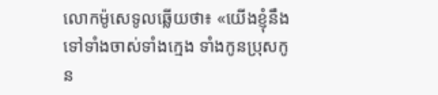លោកម៉ូសេទូលឆ្លើយថា៖ «យើងខ្ញុំនឹងទៅទាំងចាស់ទាំងក្មេង ទាំងកូនប្រុសកូន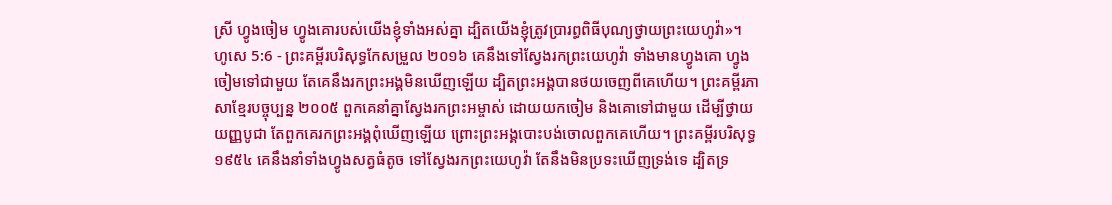ស្រី ហ្វូងចៀម ហ្វូងគោរបស់យើងខ្ញុំទាំងអស់គ្នា ដ្បិតយើងខ្ញុំត្រូវប្រារព្ធពិធីបុណ្យថ្វាយព្រះយេហូវ៉ា»។
ហូសេ 5:6 - ព្រះគម្ពីរបរិសុទ្ធកែសម្រួល ២០១៦ គេនឹងទៅស្វែងរកព្រះយេហូវ៉ា ទាំងមានហ្វូងគោ ហ្វូងចៀមទៅជាមួយ តែគេនឹងរកព្រះអង្គមិនឃើញឡើយ ដ្បិតព្រះអង្គបានថយចេញពីគេហើយ។ ព្រះគម្ពីរភាសាខ្មែរបច្ចុប្បន្ន ២០០៥ ពួកគេនាំគ្នាស្វែងរកព្រះអម្ចាស់ ដោយយកចៀម និងគោទៅជាមួយ ដើម្បីថ្វាយយញ្ញបូជា តែពួកគេរកព្រះអង្គពុំឃើញឡើយ ព្រោះព្រះអង្គបោះបង់ចោលពួកគេហើយ។ ព្រះគម្ពីរបរិសុទ្ធ ១៩៥៤ គេនឹងនាំទាំងហ្វូងសត្វធំតូច ទៅស្វែងរកព្រះយេហូវ៉ា តែនឹងមិនប្រទះឃើញទ្រង់ទេ ដ្បិតទ្រ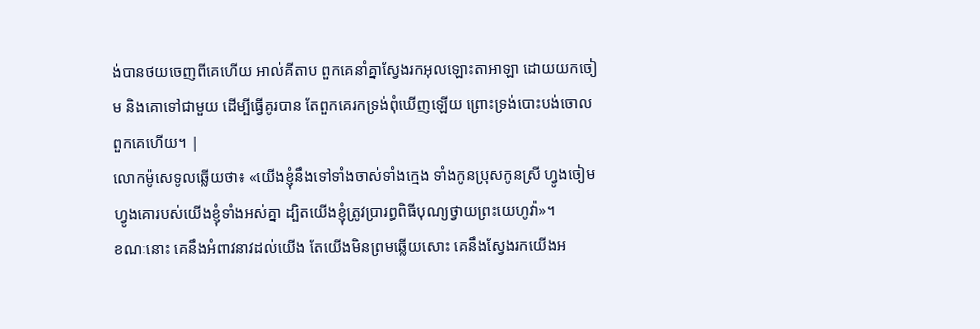ង់បានថយចេញពីគេហើយ អាល់គីតាប ពួកគេនាំគ្នាស្វែងរកអុលឡោះតាអាឡា ដោយយកចៀម និងគោទៅជាមួយ ដើម្បីធ្វើគូរបាន តែពួកគេរកទ្រង់ពុំឃើញឡើយ ព្រោះទ្រង់បោះបង់ចោលពួកគេហើយ។ |
លោកម៉ូសេទូលឆ្លើយថា៖ «យើងខ្ញុំនឹងទៅទាំងចាស់ទាំងក្មេង ទាំងកូនប្រុសកូនស្រី ហ្វូងចៀម ហ្វូងគោរបស់យើងខ្ញុំទាំងអស់គ្នា ដ្បិតយើងខ្ញុំត្រូវប្រារព្ធពិធីបុណ្យថ្វាយព្រះយេហូវ៉ា»។
ខណៈនោះ គេនឹងអំពាវនាវដល់យើង តែយើងមិនព្រមឆ្លើយសោះ គេនឹងស្វែងរកយើងអ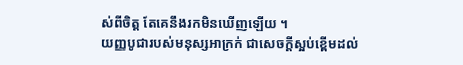ស់ពីចិត្ត តែគេនឹងរកមិនឃើញឡើយ ។
យញ្ញបូជារបស់មនុស្សអាក្រក់ ជាសេចក្ដីស្អប់ខ្ពើមដល់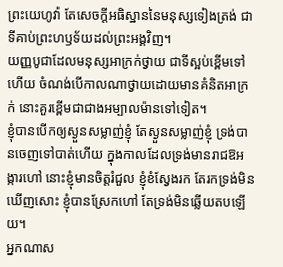ព្រះយេហូវ៉ា តែសេចក្ដីអធិស្ឋាននៃមនុស្សទៀងត្រង់ ជាទីគាប់ព្រះហឫទ័យដល់ព្រះអង្គវិញ។
យញ្ញបូជាដែលមនុស្សអាក្រក់ថ្វាយ ជាទីស្អប់ខ្ពើមទៅហើយ ចំណង់បើកាលណាថ្វាយដោយមានគំនិតអាក្រក់ នោះគួរខ្ពើមជាជាងអម្បាលម៉ានទៅទៀត។
ខ្ញុំបានបើកឲ្យស្ងួនសម្លាញ់ខ្ញុំ តែស្ងួនសម្លាញ់ខ្ញុំ ទ្រង់បានចេញទៅបាត់ហើយ ក្នុងកាលដែលទ្រង់មានរាជឱអង្ការហៅ នោះខ្ញុំមានចិត្តរំជួល ខ្ញុំខំស្វែងរក តែរកទ្រង់មិនឃើញសោះ ខ្ញុំបានស្រែកហៅ តែទ្រង់មិនឆ្លើយតបឡើយ។
អ្នកណាស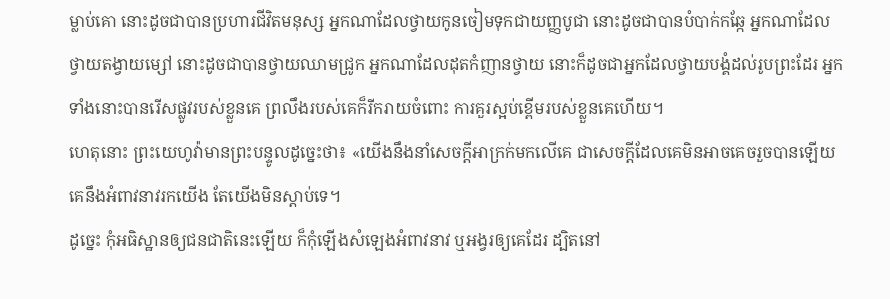ម្លាប់គោ នោះដូចជាបានប្រហារជីវិតមនុស្ស អ្នកណាដែលថ្វាយកូនចៀមទុកជាយញ្ញបូជា នោះដូចជាបានបំបាក់កឆ្កែ អ្នកណាដែលថ្វាយតង្វាយម្សៅ នោះដូចជាបានថ្វាយឈាមជ្រូក អ្នកណាដែលដុតកំញានថ្វាយ នោះក៏ដូចជាអ្នកដែលថ្វាយបង្គំដល់រូបព្រះដែរ អ្នកទាំងនោះបានរើសផ្លូវរបស់ខ្លួនគេ ព្រលឹងរបស់គេក៏រីករាយចំពោះ ការគួរស្អប់ខ្ពើមរបស់ខ្លួនគេហើយ។
ហេតុនោះ ព្រះយេហូវ៉ាមានព្រះបន្ទូលដូច្នេះថា៖ «យើងនឹងនាំសេចក្ដីអាក្រក់មកលើគេ ជាសេចក្ដីដែលគេមិនអាចគេចរួចបានឡើយ គេនឹងអំពាវនាវរកយើង តែយើងមិនស្ដាប់ទេ។
ដូច្នេះ កុំអធិស្ឋានឲ្យជនជាតិនេះឡើយ ក៏កុំឡើងសំឡេងអំពាវនាវ ឬអង្វរឲ្យគេដែរ ដ្បិតនៅ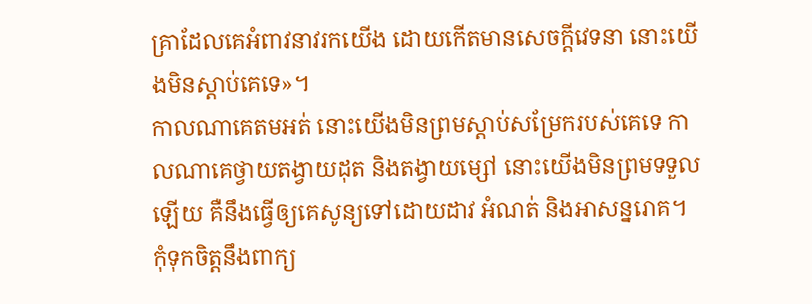គ្រាដែលគេអំពាវនាវរកយើង ដោយកើតមានសេចក្ដីវេទនា នោះយើងមិនស្តាប់គេទេ»។
កាលណាគេតមអត់ នោះយើងមិនព្រមស្ដាប់សម្រែករបស់គេទេ កាលណាគេថ្វាយតង្វាយដុត និងតង្វាយម្សៅ នោះយើងមិនព្រមទទួលឡើយ គឺនឹងធ្វើឲ្យគេសូន្យទៅដោយដាវ អំណត់ និងអាសន្នរោគ។
កុំទុកចិត្តនឹងពាក្យ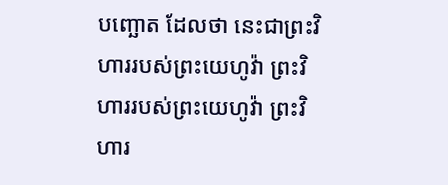បញ្ឆោត ដែលថា នេះជាព្រះវិហាររបស់ព្រះយេហូវ៉ា ព្រះវិហាររបស់ព្រះយេហូវ៉ា ព្រះវិហារ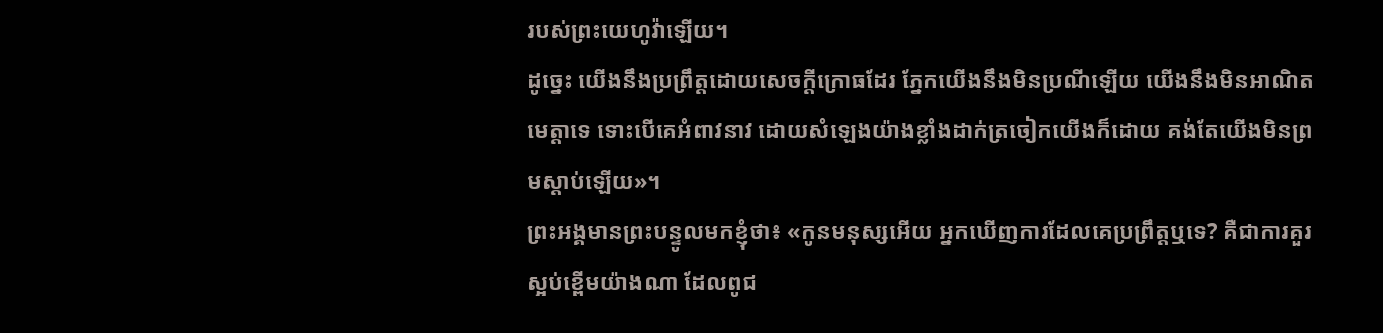របស់ព្រះយេហូវ៉ាឡើយ។
ដូច្នេះ យើងនឹងប្រព្រឹត្តដោយសេចក្ដីក្រោធដែរ ភ្នែកយើងនឹងមិនប្រណីឡើយ យើងនឹងមិនអាណិតមេត្តាទេ ទោះបើគេអំពាវនាវ ដោយសំឡេងយ៉ាងខ្លាំងដាក់ត្រចៀកយើងក៏ដោយ គង់តែយើងមិនព្រមស្តាប់ឡើយ»។
ព្រះអង្គមានព្រះបន្ទូលមកខ្ញុំថា៖ «កូនមនុស្សអើយ អ្នកឃើញការដែលគេប្រព្រឹត្តឬទេ? គឺជាការគួរស្អប់ខ្ពើមយ៉ាងណា ដែលពូជ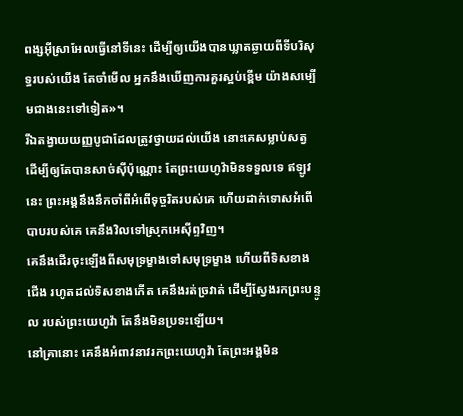ពង្សអ៊ីស្រាអែលធ្វើនៅទីនេះ ដើម្បីឲ្យយើងបានឃ្លាតឆ្ងាយពីទីបរិសុទ្ធរបស់យើង តែចាំមើល អ្នកនឹងឃើញការគួរស្អប់ខ្ពើម យ៉ាងសម្បើមជាងនេះទៅទៀត»។
រីឯតង្វាយយញ្ញបូជាដែលត្រូវថ្វាយដល់យើង នោះគេសម្លាប់សត្វ ដើម្បីឲ្យតែបានសាច់ស៊ីប៉ុណ្ណោះ តែព្រះយេហូវ៉ាមិនទទួលទេ ឥឡូវនេះ ព្រះអង្គនឹងនឹកចាំពីអំពើទុច្ចរិតរបស់គេ ហើយដាក់ទោសអំពើបាបរបស់គេ គេនឹងវិលទៅស្រុកអេស៊ីព្ទវិញ។
គេនឹងដើរចុះឡើងពីសមុទ្រម្ខាងទៅសមុទ្រម្ខាង ហើយពីទិសខាងជើង រហូតដល់ទិសខាងកើត គេនឹងរត់ច្រវាត់ ដើម្បីស្វែងរកព្រះបន្ទូល របស់ព្រះយេហូវ៉ា តែនឹងមិនប្រទះឡើយ។
នៅគ្រានោះ គេនឹងអំពាវនាវរកព្រះយេហូវ៉ា តែព្រះអង្គមិន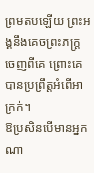ព្រមតបឡើយ ព្រះអង្គនឹងគេចព្រះភក្ត្រចេញពីគេ ព្រោះគេបានប្រព្រឹត្តអំពើអាក្រក់។
ឱប្រសិនបើមានអ្នកណា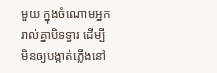មួយ ក្នុងចំណោមអ្នករាល់គ្នាបិទទ្វារ ដើម្បីមិនឲ្យបង្កាត់ភ្លើងនៅ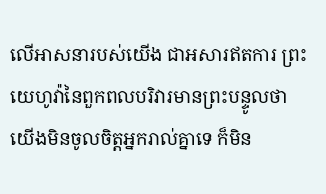លើអាសនារបស់យើង ជាអសារឥតការ ព្រះយេហូវ៉ានៃពួកពលបរិវារមានព្រះបន្ទូលថា យើងមិនចូលចិត្តអ្នករាល់គ្នាទេ ក៏មិន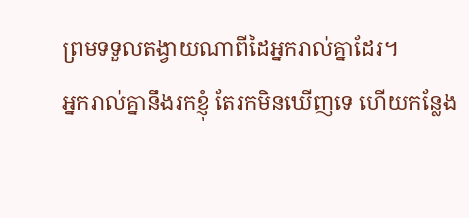ព្រមទទួលតង្វាយណាពីដៃអ្នករាល់គ្នាដែរ។
អ្នករាល់គ្នានឹងរកខ្ញុំ តែរកមិនឃើញទេ ហើយកន្លែង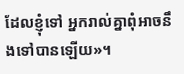ដែលខ្ញុំទៅ អ្នករាល់គ្នាពុំអាចនឹងទៅបានឡើយ»។